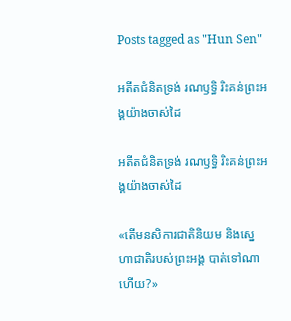Posts tagged as "Hun Sen"

អតីតជំនិតទ្រង់ រណឫទ្ធិ រិះគន់ព្រះអង្គយ៉ាងចាស់ដៃ

អតីតជំនិតទ្រង់ រណឫទ្ធិ រិះគន់ព្រះអង្គយ៉ាងចាស់ដៃ

«តើមនសិការជាតិនិយម និងស្នេហាជាតិរបស់ព្រះអង្គ បាត់ទៅណាហើយ?»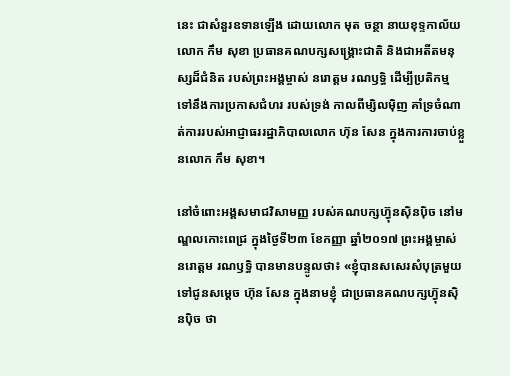នេះ ជាសំនួរឧទានឡើង ដោយលោក មុត ចន្ថា នាយខុទ្ទកាល័យលោក កឹម សុខា ប្រធានគណបក្សសង្គ្រោះជាតិ និងជាអតីតមនុស្សដ៏ជំនិត របស់ព្រះអង្គម្ចាស់ នរោត្ដម រណឫទ្ធិ ដើម្បីប្រតិកម្ម ទៅនឹងការប្រកាសជំហរ របស់ទ្រង់ កាលពីម្សិលម៉ិញ គាំទ្រចំណាត់ការរបស់អាជ្ញាធររដ្ឋាភិបាលលោក ហ៊ុន សែន ក្នុងការការចាប់ខ្លួនលោក កឹម សុខា។

នៅចំពោះអង្គសមាជវិសាមញ្ញ របស់គណបក្សហ៊្វុនស៊ិនប៉ិច នៅមណ្ឌលកោះពេជ្រ ក្នុងថ្ងៃទី២៣ ខែកញ្ញា ឆ្នាំ២០១៧ ព្រះអង្គម្ចាស់ នរោត្ដម រណឫទ្ធិ បានមានបន្ទូលថា៖ «ខ្ញុំបានសសេរសំបុត្រមួយ ទៅជូនសម្តេច ហ៊ុន សែន ក្នុងនាមខ្ញុំ ជាប្រធានគណបក្សហ្វ៊ុនស៊ិនប៉ិច ថា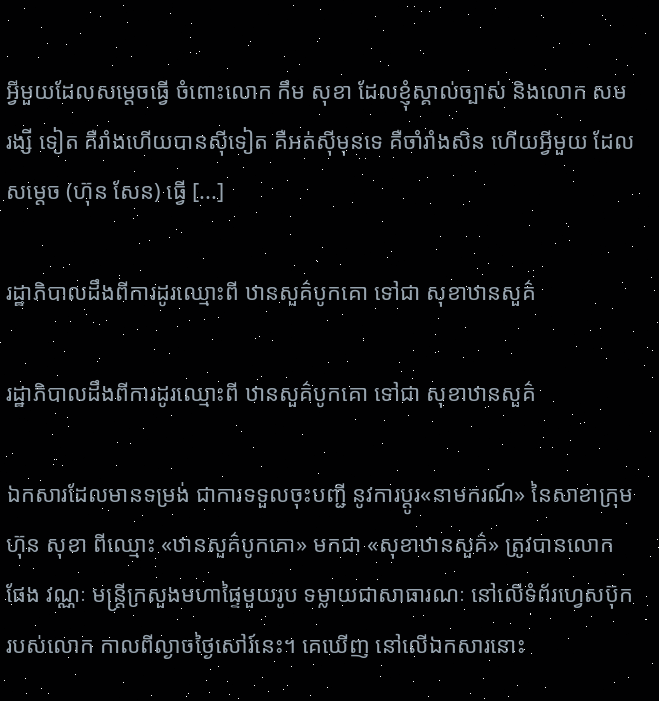អ្វីមួយដែលសម្តេចធ្វើ ចំពោះលោក កឹម សុខា ដែលខ្ញុំស្គាល់ច្បាស់ និងលោក សម រង្សី ទៀត គឺរាំងហើយបានស៊ីទៀត គឺអត់ស៊ីមុនទេ គឺចាំរាំងសិន ហើយអ្វីមួយ ដែលសម្ដេច (ហ៊ុន សែន) ធ្វើ [...]

រដ្ឋាភិបាលដឹងពីការដូរឈ្មោះពី ឋានសួគ៌បូកគោ ទៅជា សុខាឋានសួគ៌

រដ្ឋាភិបាលដឹងពីការដូរឈ្មោះពី ឋានសួគ៌បូកគោ ទៅជា សុខាឋានសួគ៌

ឯកសារដែលមានទម្រង់ ជាការទទួលចុះបញ្ជី នូវការប្ដូរ«នាមករណ៍» នៃសាខាក្រុមហ៊ុន សុខា ពីឈ្មោះ «ឋានសួគ៌បូកគោ» មកជា «សុខាឋានសួគ៌» ត្រូវបានលោក ផែង វណ្ណៈ មន្ត្រីក្រសួងមហាផ្ទៃមួយរូប ទម្លាយជាសាធារណៈ នៅលើទំព័រហ្វេសប៊ុករបស់លោក កាលពីល្ងាចថ្ងៃសៅរ៍នេះ។ គេឃើញ នៅលើឯកសារនោះ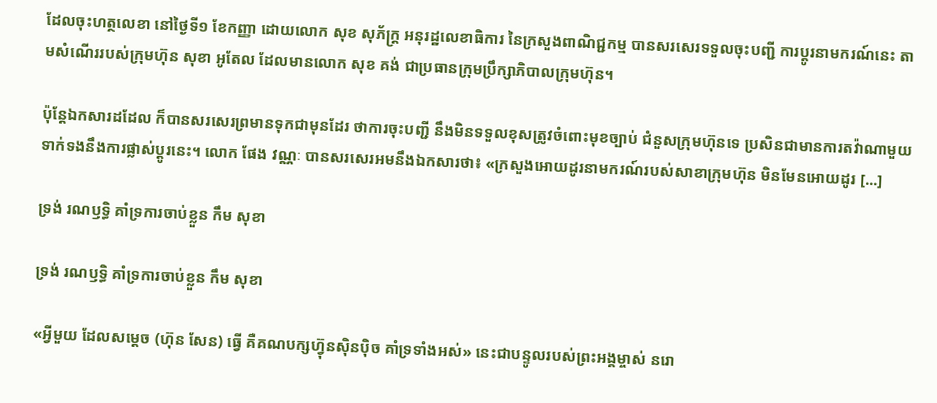ដែលចុះហត្ថលេខា នៅថ្ងៃទី១ ខែកញ្ញា ដោយលោក សុខ សុភ័ក្ត្រ អនុរដ្ឋលេខាធិការ នៃក្រសួងពាណិជ្ជកម្ម បានសរសេរទទួលចុះបញ្ជី ការប្ដូរនាមករណ៍នេះ តាមសំណើររបស់ក្រុមហ៊ុន សុខា អូតែល ដែលមានលោក សុខ គង់ ជាប្រធានក្រុមប្រឹក្សាភិបាលក្រុមហ៊ុន។

ប៉ុន្តែឯកសារដដែល ក៏បានសរសេរព្រមានទុកជាមុនដែរ ថាការចុះបញ្ជី នឹងមិនទទួលខុសត្រូវចំពោះមុខច្បាប់ ជំនួសក្រុមហ៊ុនទេ ប្រសិនជាមានការតវ៉ាណាមួយ ទាក់ទងនឹងការផ្លាស់ប្ដូរនេះ។ លោក ផែង វណ្ណៈ បានសរសេរអមនឹងឯកសារថា៖ «ក្រសួងអោយដូរនាមករណ៍របស់សាខាក្រុមហ៊ុន មិនមែនអោយដូរ [...]

ទ្រង់ រណឫទ្ធិ គាំទ្រការចាប់ខ្លួន កឹម សុខា

ទ្រង់ រណឫទ្ធិ គាំទ្រការចាប់ខ្លួន កឹម សុខា

«អ្វីមួយ ដែលសម្ដេច (ហ៊ុន សែន) ធ្វើ គឺគណបក្សហ្វ៊ុនស៊ិនប៉ិច គាំទ្រទាំងអស់» នេះជាបន្ទូលរបស់ព្រះអង្គម្ចាស់ នរោ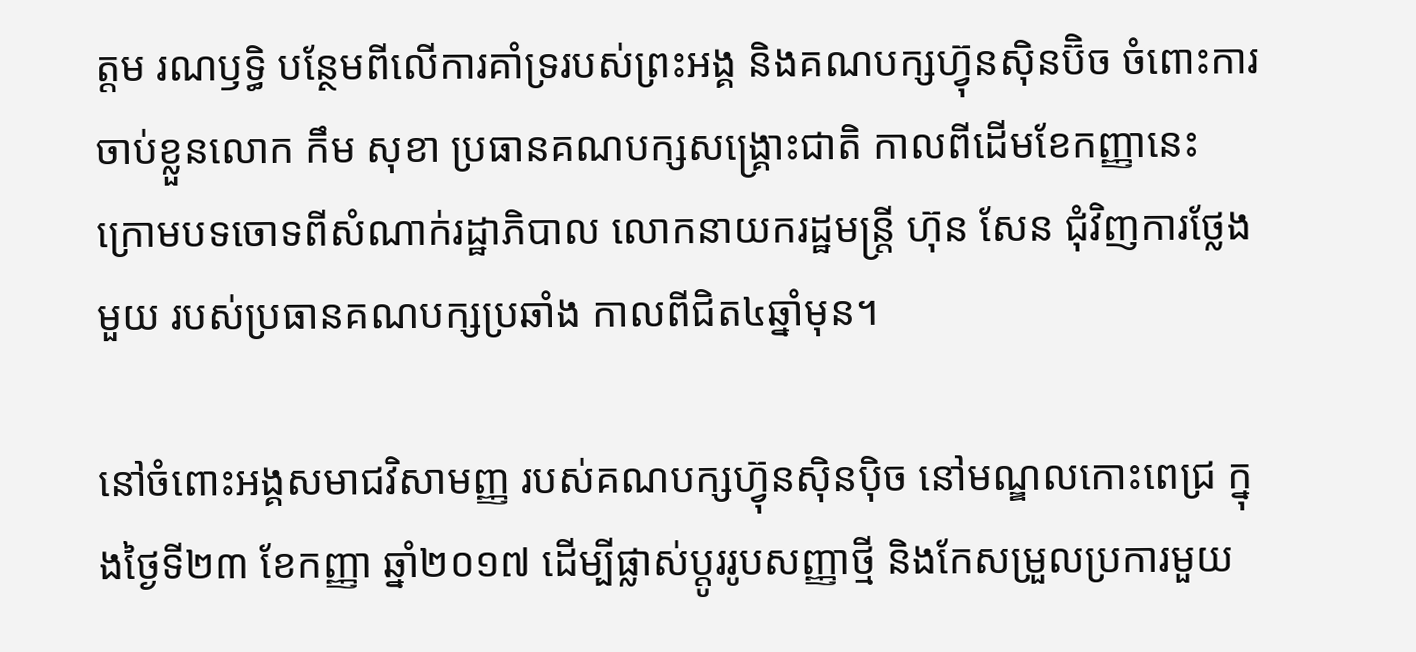ត្ដម រណឫទ្ធិ បន្ថែមពីលើការគាំទ្ររបស់ព្រះអង្គ និងគណបក្សហ្វ៊ុនស៊ិនប៊ិច ចំពោះការចាប់ខ្លួនលោក កឹម សុខា ប្រធានគណបក្សសង្គ្រោះជាតិ កាលពីដើមខែកញ្ញានេះ ក្រោមបទចោទពីសំណាក់រដ្ឋាភិបាល លោកនាយករដ្ឋមន្ត្រី ហ៊ុន សែន ជុំវិញការថ្លែងមួយ របស់ប្រធានគណបក្សប្រឆាំង កាលពីជិត៤ឆ្នាំមុន។

នៅចំពោះអង្គសមាជវិសាមញ្ញ របស់គណបក្សហ៊្វុនស៊ិនប៉ិច នៅមណ្ឌលកោះពេជ្រ ក្នុងថ្ងៃទី២៣ ខែកញ្ញា ឆ្នាំ២០១៧ ដើម្បីផ្លាស់ប្តូររូបសញ្ញាថ្មី និងកែសម្រួលប្រការមួយ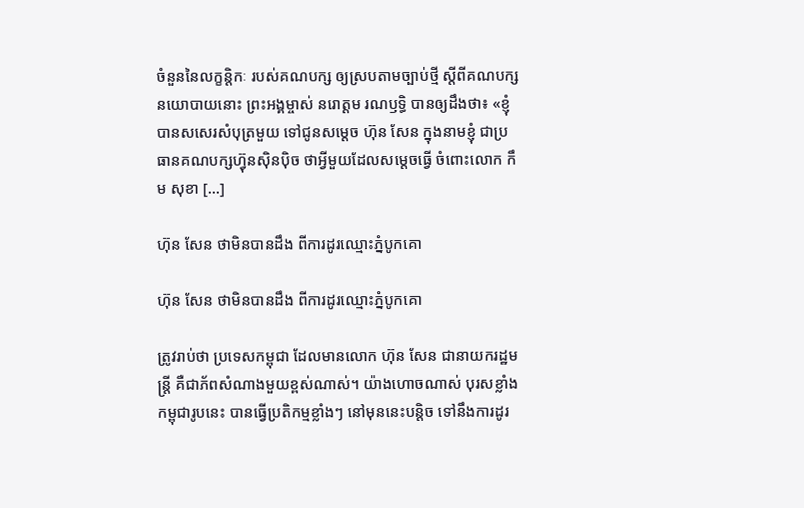ចំនួននៃលក្ខន្តិកៈ របស់គណបក្ស ឲ្យស្របតាមច្បាប់ថ្មី ស្តីពីគណបក្សនយោបាយនោះ ព្រះអង្គម្ចាស់ នរោត្ដម រណឫទ្ធិ បានឲ្យដឹងថា៖ «ខ្ញុំបានសសេរសំបុត្រមួយ ទៅជូនសម្តេច ហ៊ុន សែន ក្នុងនាមខ្ញុំ ជាប្រធានគណបក្សហ្វ៊ុនស៊ិនប៉ិច ថាអ្វីមួយដែលសម្តេចធ្វើ ចំពោះលោក កឹម សុខា [...]

ហ៊ុន សែន ថាមិនបានដឹង ពីការដូរឈ្មោះភ្នំបូកគោ

ហ៊ុន សែន ថាមិនបានដឹង ពីការដូរឈ្មោះភ្នំបូកគោ

ត្រូវរាប់ថា ប្រទេសកម្ពុជា ដែលមានលោក ហ៊ុន សែន ជានាយករដ្ឋមន្ត្រី គឺជាភ័ពសំណាងមួយខ្ពស់ណាស់។ យ៉ាងហោចណាស់ បុរសខ្លាំងកម្ពុជារូបនេះ បានធ្វើប្រតិកម្មខ្លាំងៗ នៅមុននេះបន្តិច ទៅនឹងការដូរ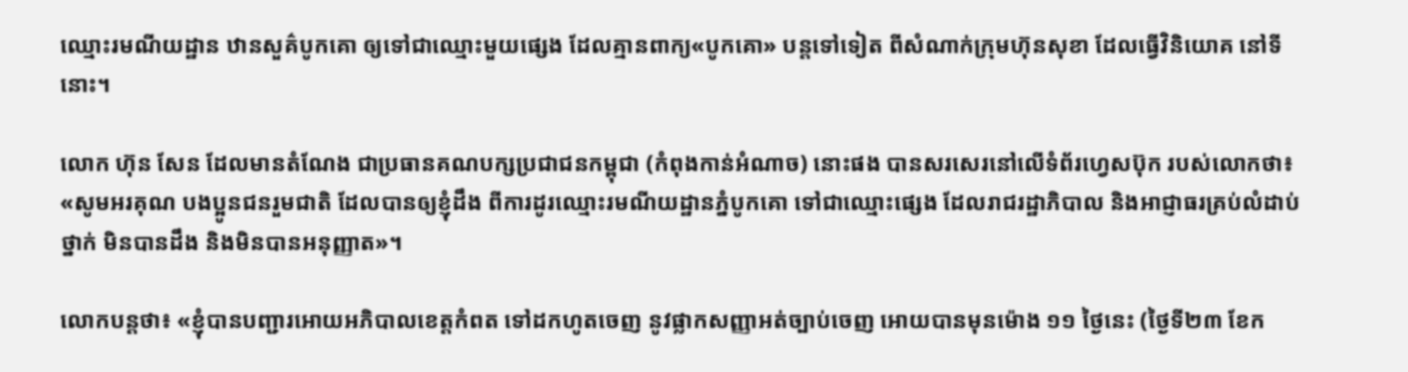ឈ្មោះរមណីយដ្ឋាន ឋានសួគ៌បូកគោ ឲ្យទៅជាឈ្មោះមួយផ្សេង ដែលគ្មានពាក្យ«បូកគោ» បន្តទៅទៀត ពីសំណាក់ក្រុមហ៊ុនសុខា ដែលធ្វើវិនិយោគ នៅទីនោះ។

លោក ហ៊ុន សែន ដែលមានតំណែង ជាប្រធានគណបក្សប្រជាជនកម្ពុជា (កំពុងកាន់អំណាច) នោះផង បានសរសេរនៅលើទំព័រហ្វេសប៊ុក របស់លោកថា៖ «សូមអរគុណ បងប្អូនជនរួមជាតិ ដែលបានឲ្យខ្ញុំដឹង ពីការដូរឈ្មោះរមណីយដ្ឋានភ្នំបូកគោ ទៅជាឈ្មោះផ្សេង ដែលរាជរដ្ឋាភិបាល និងអាជ្ញាធរគ្រប់លំដាប់ថ្នាក់ មិនបានដឹង និងមិនបានអនុញ្ញាត»។

លោកបន្តថា៖ «ខ្ញុំបានបញ្ជារអោយអភិបាលខេត្តកំពត ទៅដកហូតចេញ នូវផ្លាកសញ្ញាអត់ច្បាប់ចេញ អោយបានមុនម៉ោង ១១ ថ្ងៃនេះ (ថ្ងៃទី២៣ ខែក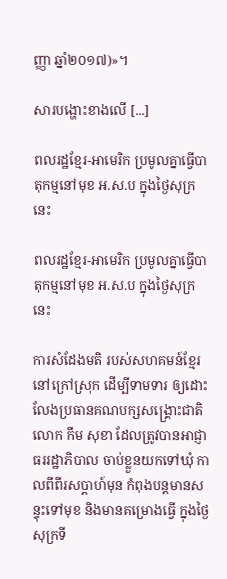ញ្ញា ឆ្នាំ២០១៧)»។

សារបង្ហោះខាងលើ [...]

ពលរដ្ឋខ្មែរ-អាមេរិក ប្រមូលគ្នាធ្វើបាតុកម្មនៅមុខ អ.ស.ប ក្នុងថ្ងៃសុក្រនេះ

ពលរដ្ឋខ្មែរ-អាមេរិក ប្រមូលគ្នាធ្វើបាតុកម្មនៅមុខ អ.ស.ប ក្នុងថ្ងៃសុក្រនេះ

ការសំដែងមតិ របស់សហគមន៍ខ្មែរនៅក្រៅស្រុក ដើម្បីទាមទារ ឲ្យដោះលែងប្រធានគណបក្សសង្គ្រោះជាតិ លោក កឹម សុខា ដែលត្រូវបានអាជ្ញាធររដ្ឋាភិបាល ចាប់ខ្លួនយកទៅឃុំ កាលពីពីរសប្ដាហ៍មុន កំពុងបន្តមានសន្ទុះទៅមុខ និងមានគម្រោងធ្វើ ក្នុងថ្ងៃសុក្រទី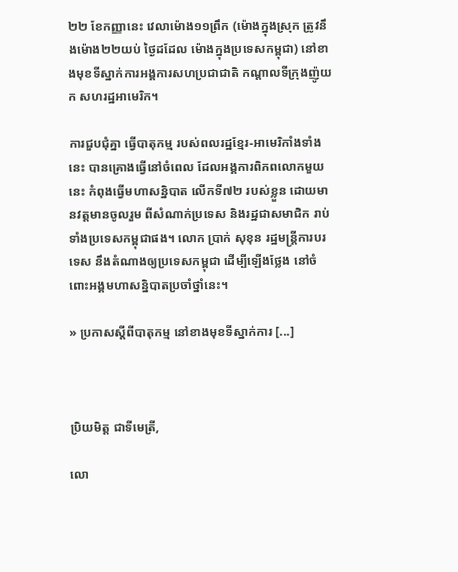២២ ខែកញ្ញានេះ វេលាម៉ោង១១ព្រឹក (ម៉ោងក្នុងស្រុក ត្រូវនឹងម៉ោង២២យប់ ថ្ងៃដដែល ម៉ោងក្នុងប្រទេសកម្ពុជា) នៅខាងមុខទីស្នាក់ការអង្គការសហប្រជាជាតិ កណ្ដាលទីក្រុងញ៉ូយក សហរដ្ឋអាមេរិក។

ការជួបជុំគ្នា ធ្វើបាតុកម្ម របស់ពលរដ្ឋខ្មែរ-អាមេរិកាំងទាំងនេះ បានគ្រោងធ្វើនៅចំពេល ដែលអង្គការពិភពលោកមួយនេះ កំពុងធ្វើមហាសន្និបាត លើកទី៧២ របស់ខ្លួន ដោយមានវត្តមានចូលរួម ពីសំណាក់ប្រទេស និងរដ្ឋជាសមាជិក រាប់ទាំងប្រទេសកម្ពុជាផង។ លោក ប្រាក់ សុខុន រដ្ឋមន្ត្រីការបរទេស នឹងតំណាងឲ្យប្រទេសកម្ពុជា ដើម្បីឡើងថ្លែង នៅចំពោះអង្គមហាសន្និបាតប្រចាំថ្នាំនេះ។

» ប្រកាសស្ដីពីបាតុកម្ម នៅខាងមុខទីស្នាក់ការ [...]



ប្រិយមិត្ត ជាទីមេត្រី,

លោ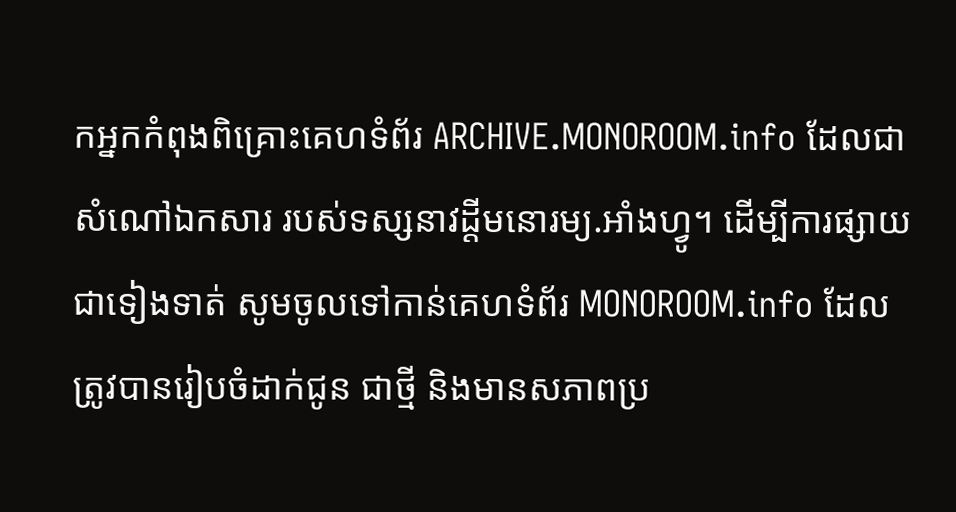កអ្នកកំពុងពិគ្រោះគេហទំព័រ ARCHIVE.MONOROOM.info ដែលជាសំណៅឯកសារ របស់ទស្សនាវដ្ដីមនោរម្យ.អាំងហ្វូ។ ដើម្បីការផ្សាយជាទៀងទាត់ សូមចូលទៅកាន់គេហទំព័រ MONOROOM.info ដែលត្រូវបានរៀបចំដាក់ជូន ជាថ្មី និងមានសភាពប្រ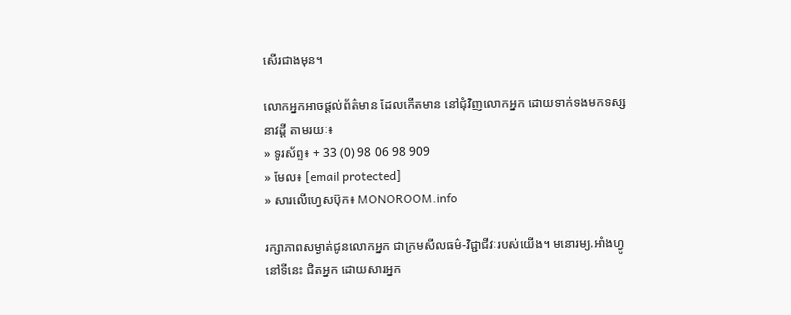សើរជាងមុន។

លោកអ្នកអាចផ្ដល់ព័ត៌មាន ដែលកើតមាន នៅជុំវិញលោកអ្នក ដោយទាក់ទងមកទស្សនាវដ្ដី តាមរយៈ៖
» ទូរស័ព្ទ៖ + 33 (0) 98 06 98 909
» មែល៖ [email protected]
» សារលើហ្វេសប៊ុក៖ MONOROOM.info

រក្សាភាពសម្ងាត់ជូនលោកអ្នក ជាក្រមសីលធម៌-វិជ្ជាជីវៈរបស់យើង។ មនោរម្យ.អាំងហ្វូ នៅទីនេះ ជិតអ្នក ដោយសារអ្នក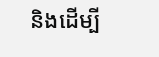និងដើម្បី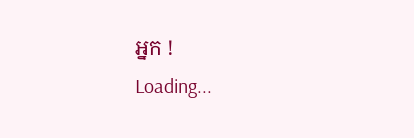អ្នក !
Loading...